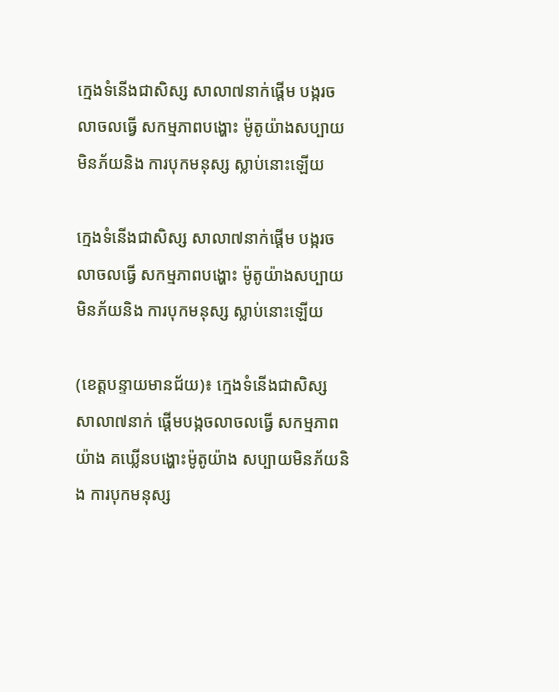ក្មេងទំនើងជាសិស្ស សាលា៧នាក់ផ្តើម បង្ករចលាចលធ្វើ សកម្មភាពបង្ហោះ ម៉ូតូយ៉ាងសប្បាយ មិនភ័យនិង ការបុកមនុស្ស ស្លាប់នោះឡើយ

ក្មេងទំនើងជាសិស្ស សាលា៧នាក់ផ្តើម បង្ករចលាចលធ្វើ សកម្មភាពបង្ហោះ ម៉ូតូយ៉ាងសប្បាយ មិនភ័យនិង ការបុកមនុស្ស ស្លាប់នោះឡើយ

(ខេត្តបន្ទាយមានជ័យ)៖ ក្មេងទំនើងជាសិស្ស សាលា៧នាក់ ផ្តើមបង្កចលាចលធ្វើ សកម្មភាពយ៉ាង គឃ្លើនបង្ហោះម៉ូតូយ៉ាង សប្បាយមិនភ័យនិង ការបុកមនុស្ស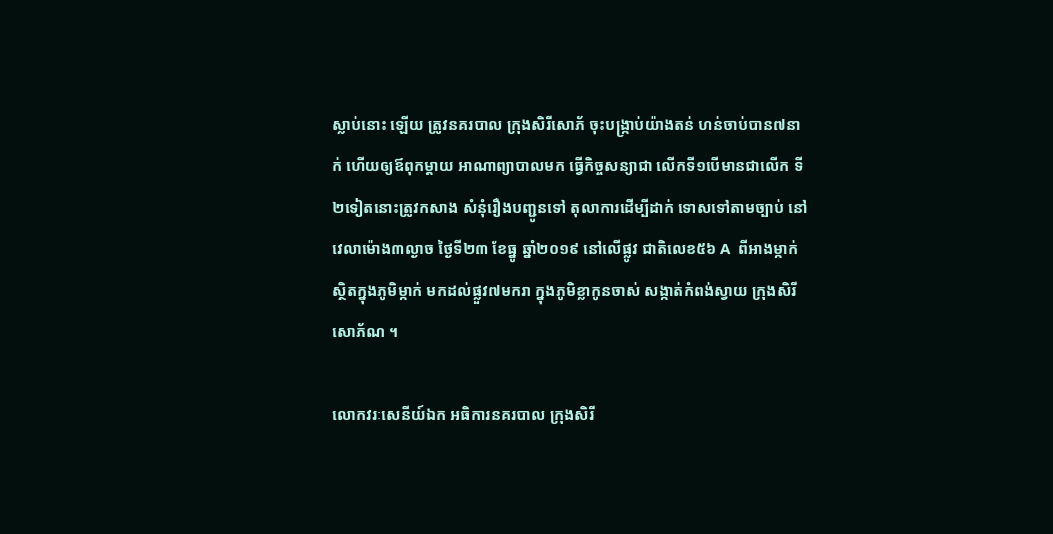ស្លាប់នោះ ឡើយ ត្រូវនគរបាល ក្រុងសិរីសោភ័ ចុះបង្ក្រាប់យ៉ាងតន់ ហន់ចាប់បាន៧នាក់ ហើយឲ្យឪពុកម្តាយ អាណាព្យាបាលមក ធ្វើកិច្ចសន្យាជា លើកទី១បើមានជាលើក ទី២ទៀតនោះត្រូវកសាង សំនុំរឿងបញ្ជូនទៅ តុលាការដើម្បីដាក់ ទោសទៅតាមច្បាប់ នៅវេលាម៉ោង៣ល្ងាច ថ្ងៃទី២៣ ខែធ្នូ ឆ្នាំ២០១៩ នៅលើផ្លូវ ជាតិលេខ៥៦ A  ពីអាងម្កាក់ ស្ថិតក្នុងភូមិម្កាក់ មកដល់ផ្លួវ៧មករា ក្នុងភូមិខ្លាកូនចាស់ សង្កាត់កំពង់ស្វាយ ក្រុងសិរីសោភ័ណ ។

លោកវរៈសេនីយ៍ឯក អធិការនគរបាល ក្រុងសិរី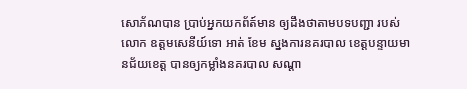សោភ័ណបាន ប្រាប់អ្នកយកព័ត៍មាន ឲ្យដឹងថាតាមបទបញ្ជា របស់លោក ឧត្តមសេនីយ៍ទោ អាត់ ខែម ស្នងការនគរបាល ខេត្តបន្ទាយមានជ័យខេត្ត បានឲ្យកម្លាំងនគរបាល សណ្តា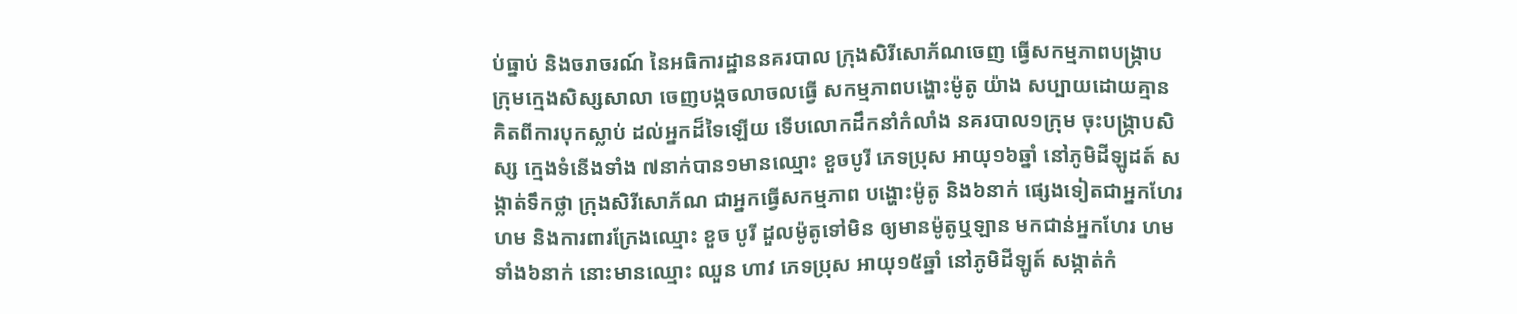ប់ធ្នាប់ និងចរាចរណ៍ នៃអធិការដ្ឋាននគរបាល ក្រុងសិរីសោភ័ណចេញ ធ្វើសកម្មភាពបង្រ្កាប ក្រុមក្មេងសិស្សសាលា ចេញបង្កចលាចលធ្វើ សកម្មភាពបង្ហោះម៉ូតូ យ៉ាង សប្បាយដោយគ្មាន គិតពីការបុកស្លាប់ ដល់អ្នកដ៏ទៃឡើយ ទើបលោកដឹកនាំកំលាំង នគរបាល១ក្រុម ចុះបង្ក្រាបសិស្ស ក្មេងទំនើងទាំង ៧នាក់បាន១មានឈ្មោះ ខួចបូរី ភេទប្រុស អាយុ១៦ឆ្នាំ នៅភូមិដីឡូដត៍ សង្កាត់ទឹកថ្លា ក្រុងសិរីសោភ័ណ ជាអ្នកធ្វើសកម្មភាព បង្ហោះម៉ូតូ និង៦នាក់ ផ្សេងទៀតជាអ្នកហែរហម និងការពារក្រែងឈ្មោះ ខួច បូរី ដួលម៉ូតូទៅមិន ឲ្យមានម៉ូតូឬឡាន មកជាន់អ្នកហែរ ហមទាំង៦នាក់ នោះមានឈ្មោះ ឈួន ហាវ ភេទប្រុស អាយុ១៥ឆ្នាំ នៅភូមិដីឡូត៍ សង្កាត់កំ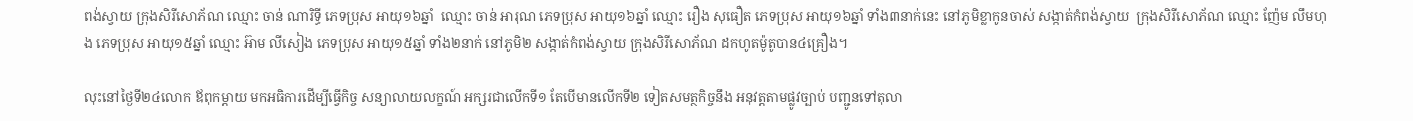ពង់ស្វាយ ក្រុងសិរីសោភ័ណ ឈ្មោះ ចាន់ ណារិទ្ធី ភេទប្រុស អាយុ១៦ឆ្នាំ  ឈ្មោះ ចាន់ អារុណ ភេទប្រុស អាយុ១៦ឆ្នាំ ឈ្មោះ រឿង សុធឿត ភេទប្រុស អាយុ១៦ឆ្នាំ ទាំង៣នាក់នេះ នៅភូមិខ្លាកូនចាស់ សង្កាត់កំពង់ស្វាយ  ក្រុងសិរីសោភ័ណ ឈ្មោះ ញ៉ែម លឹមហុង ភេទប្រុស អាយុ១៥ឆ្នាំ ឈ្មោះ អ៊ាម លីសៀង ភេទប្រុស អាយុ១៥ឆ្នាំ ទាំង២នាក់ នៅភូមិ២ សង្កាត់កំពង់ស្វាយ ក្រុងសិរីសោភ័ណ ដកហូតម៉ូតូបាន៤គ្រឿង។

លុះនៅថ្ងៃទី២៤លោក ឪពុកម្តាយ មកអធិការដើម្បីធ្វើកិច្ច សន្យាលាយលក្ខណ៍ អក្សរជាលើកទី១ តែបើមានលើកទី២ ទៀតសមត្ថកិច្ចនឹង អនុវត្តតាមផ្លូវច្បាប់ បញ្ជូនទៅតុលា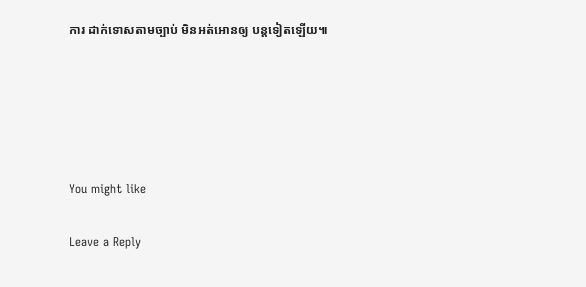ការ ដាក់ទោសតាមច្បាប់ មិនអត់អោនឲ្យ បន្តទៀតឡើយ៕





You might like

Leave a Reply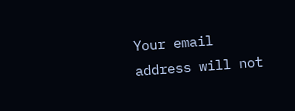Your email address will not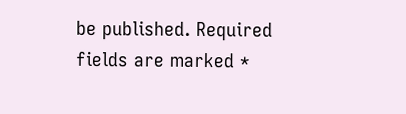be published. Required fields are marked *